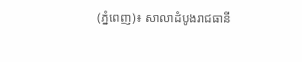(ភ្នំពេញ)៖ សាលាដំបូងរាជធានី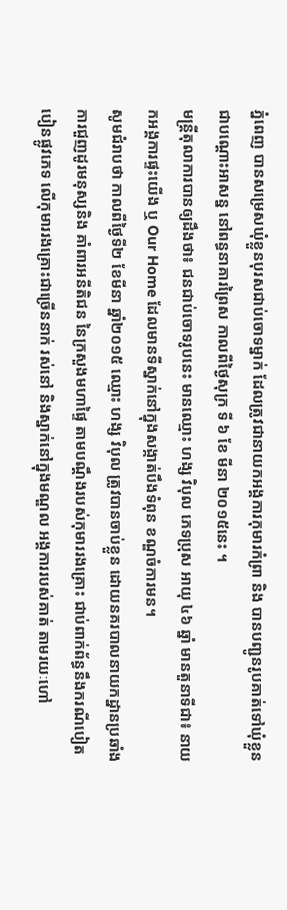ភ្នំពេញ បានសម្រេសឃុំខ្លួនបុរសជាប់ចោទម្នាក់ ដែលត្រូវជានាយកអង្គការកុមារកំព្រា និង បានបញ្ជូនរូបគាត់ទៅឃុំខ្លួន ជាបណ្តោះអាសន្ន នៅពន្ធនាគារព្រៃស កាលពីថ្ងៃសុក្រ ទី ៦ ខែ មីនា ២០១៥នេះ ។
មន្ត្រីតុលាការបានឲ្យដឹងថា៖ ជនជាប់ចោទរូបនេះ មានឈ្មោះ ហង្ស វិបុល ភេទប្រុស អាយុ ៤៦ ឆ្នាំ មានតួនាទីជា៖ នាយកអង្គការផ្ទះយើង ឬ Our Home ដែលមានទីស្នាក់នៅក្នុងសង្កាត់បឹងទំពុន ខណ្ឌចំការមន។
សូមជំរាបថា កាលពីថ្ងៃទី២ ខែមីនា ឆ្នាំ២០១៥ ឈ្មោះ ហង្ស វិបុល ត្រូវបានចាប់ខ្លួន ដោយនគរបាលនាយកដ្នានប្រឆាំងការជួញដូរមនុស្សនិង គាំពារអនីតិជន នៃក្រសួងមហាផ្ទៃ តាមបណ្តឹងរបស់កុមាររងគ្រោះ ជាប់ពាក់ព័ន្ធនឹងករណីបៀតបៀនផ្លូវភេទ លើកុមាររងគ្រោះជាច្រើននាក់ រស់នៅ និងស្នាក់នៅក្នុងមណ្ឌល អង្គការរបស់គាត់ តាមរយៈហៅ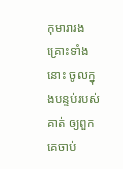កុមារារងគ្រោះទាំងនោះ ចូលក្នុងបន្ទប់របស់គាត់ ឲ្យពួកគេចាប់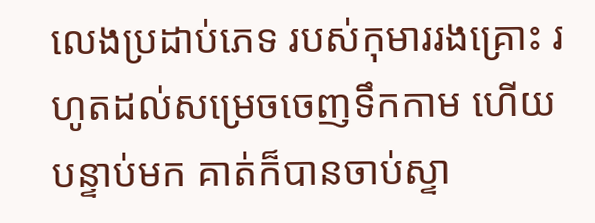លេងប្រដាប់ភេទ របស់កុមាររងគ្រោះ រហូតដល់សម្រេចចេញទឹកកាម ហើយបន្ទាប់មក គាត់ក៏បានចាប់ស្ទា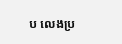ប លេងប្រ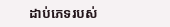ដាប់ភេទរបស់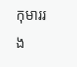កុមាររង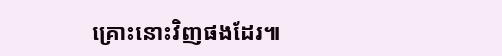គ្រោះនោះវិញផងដែរ៕